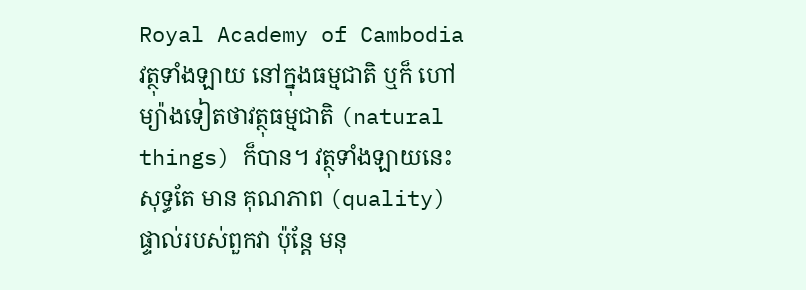Royal Academy of Cambodia
វត្ថុទាំងឡាយ នៅក្នុងធម្មជាតិ ឬក៏ ហៅម្យ៉ាងទៀតថាវត្ថុធម្មជាតិ (natural things) ក៏បាន។ វត្ថុទាំងឡាយនេះសុទ្ធតែ មាន គុណភាព (quality) ផ្ទាល់របស់ពួកវា ប៉ុន្តែ មនុ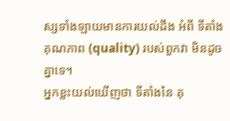ស្សទាំងឡាយមានការយល់ដឹង អំពី ទីតាំងគុណភាព (quality) របស់ពួកវា មិនដូចគ្នាទេ។
អ្នកខ្លះយល់ឃើញថា ទីតាំងនៃ គុ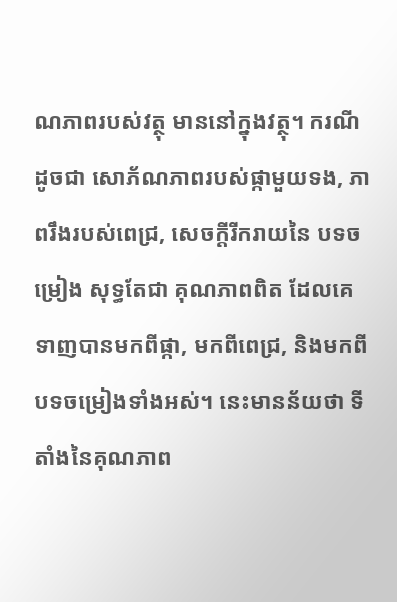ណភាពរបស់វត្ថុ មាននៅក្នុងវត្ថុ។ ករណី ដូចជា សោភ័ណភាពរបស់ផ្កាមួយទង, ភាពរឹងរបស់ពេជ្រ, សេចក្ដីរីករាយនៃ បទចម្រៀង សុទ្ធតែជា គុណភាពពិត ដែលគេទាញបានមកពីផ្កា, មកពីពេជ្រ, និងមកពីបទចម្រៀងទាំងអស់។ នេះមានន័យថា ទីតាំងនៃគុណភាព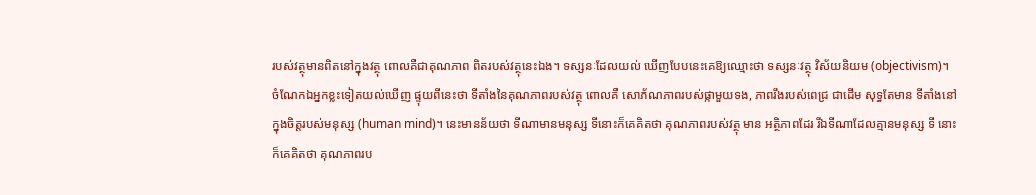របស់វត្ថុមានពិតនៅក្នុងវត្ថុ ពោលគឺជាគុណភាព ពិតរបស់វត្ថុនេះឯង។ ទស្សនៈដែលយល់ ឃើញបែបនេះគេឱ្យឈ្មោះថា ទស្សនៈវត្ថុ វិស័យនិយម (objectivism)។
ចំណែកឯអ្នកខ្លះទៀតយល់ឃើញ ផ្ទុយពីនេះថា ទីតាំងនៃគុណភាពរបស់វត្ថុ ពោលគឺ សោភ័ណភាពរបស់ផ្កាមួយទង, ភាពរឹងរបស់ពេជ្រ ជាដើម សុទ្ធតែមាន ទីតាំងនៅក្នុងចិត្តរបស់មនុស្ស (human mind)។ នេះមានន័យថា ទីណាមានមនុស្ស ទីនោះក៏គេគិតថា គុណភាពរបស់វត្ថុ មាន អត្ថិភាពដែរ រីឯទីណាដែលគ្មានមនុស្ស ទី នោះក៏គេគិតថា គុណភាពរប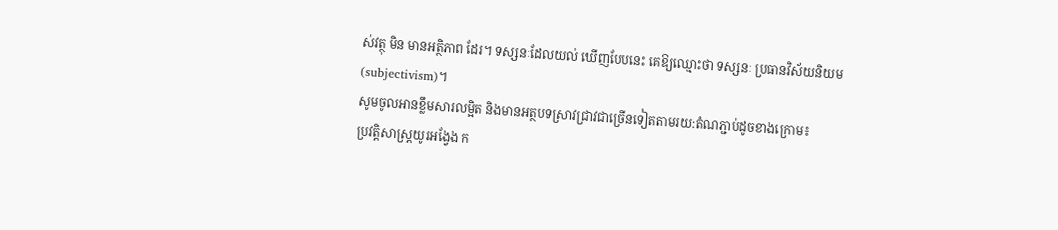ស់វត្ថុ មិន មានអត្ថិភាព ដែរ។ ទស្សនៈដែលយល់ ឃើញបែបនេះ គេឱ្យឈ្មោះថា ទស្សនៈ ប្រធានវិស័យនិយម (subjectivism)។
សូមចូលអានខ្លឹមសារលម្អិត និងមានអត្ថបទស្រាវជ្រាវជាច្រើនទៀតតាមរយ:តំណភ្ជាប់ដូចខាងក្រោម៖
ប្រវត្តិសាស្ត្រយូរអង្វែង ក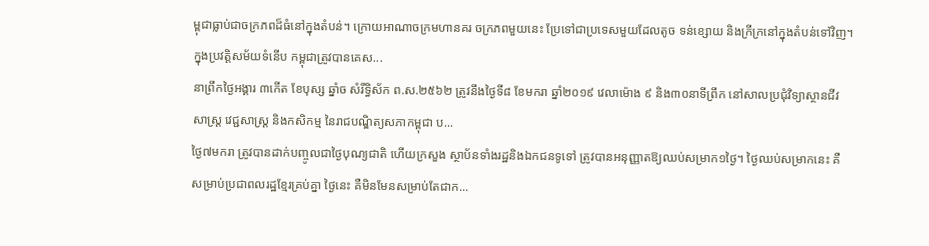ម្ពុជាធ្លាប់ជាចក្រភពដ៏ធំនៅក្នុងតំបន់។ ក្រោយអាណាចក្រមហានគរ ចក្រភពមួយនេះ ប្រែទៅជាប្រទេសមួយដែលតូច ទន់ខ្សោយ និងក្រីក្រនៅក្នុងតំបន់ទៅវិញ។ ក្នុងប្រវត្តិសម័យទំនើប កម្ពុជាត្រូវបានគេស...
នាព្រឹកថ្ងៃអង្គារ ៣កើត ខែបុស្ស ឆ្នាំច សំរឹទ្ធិស័ក ព.ស.២៥៦២ ត្រូវនឹងថ្ងៃទី៨ ខែមករា ឆ្នាំ២០១៩ វេលាម៉ោង ៩ និង៣០នាទីព្រឹក នៅសាលប្រជុំវិទ្យាស្ថានជីវសាស្ត្រ វេជ្ជសាស្ត្រ និងកសិកម្ម នៃរាជបណ្ឌិត្យសភាកម្ពុជា ប...
ថ្ងៃ៧មករា ត្រូវបានដាក់បញ្ចូលជាថ្ងៃបុណ្យជាតិ ហើយក្រសួង ស្ថាប័នទាំងរដ្ឋនិងឯកជនទូទៅ ត្រូវបានអនុញ្ញាតឱ្យឈប់សម្រាក១ថ្ងៃ។ ថ្ងៃឈប់សម្រាកនេះ គឺសម្រាប់ប្រជាពលរដ្ឋខ្មែរគ្រប់គ្នា ថ្ងៃនេះ គឺមិនមែនសម្រាប់តែជាក...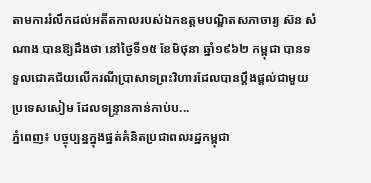តាមការរំលឹកដល់អតីតកាលរបស់ឯកឧត្តមបណ្ឌិតសភាចារ្យ ស៊ន សំណាង បានឱ្យដឹងថា នៅថ្ងៃទី១៥ ខែមិថុនា ឆ្នាំ១៩៦២ កម្ពុជា បានទទួលជោគជ័យលើករណីប្រាសាទព្រះវិហារដែលបានប្តឹងផ្ដល់ជាមួយប្រទេសសៀម ដែលទន្ទ្រានកាន់កាប់ប...
ភ្នំពេញ៖ បច្ចុប្បន្នក្នុងផ្នត់គំនិតប្រជាពលរដ្ឋកម្ពុជា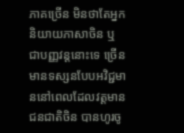ភាគច្រើន មិនថាតែអ្នកនិយាយភាសាចិន ឬ ជាបញ្ញវន្តនោះទេ ច្រើនមានទស្សនបែបអវិជ្ជមាននៅពេលដែលវត្តមានជនជាតិចិន បានហូរចូ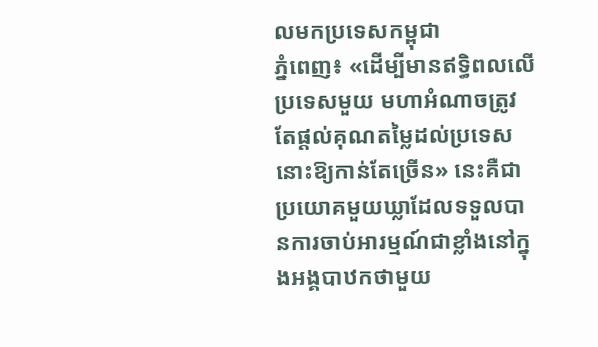លមកប្រទេសកម្ពុជា
ភ្នំពេញ៖ «ដើម្បីមានឥទ្ធិពលលើប្រទេសមួយ មហាអំណាចត្រូវតែផ្ដល់គុណតម្លៃដល់ប្រទេសនោះឱ្យកាន់តែច្រើន» នេះគឺជាប្រយោគមួយឃ្លាដែលទទួលបានការចាប់អារម្មណ៍ជាខ្លាំងនៅក្នុងអង្គបាឋកថាមួយ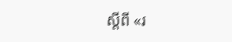ស្ដីពី «រ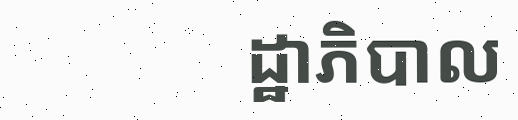ដ្ឋាភិបាល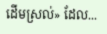ដើមស្រល់» ដែល...